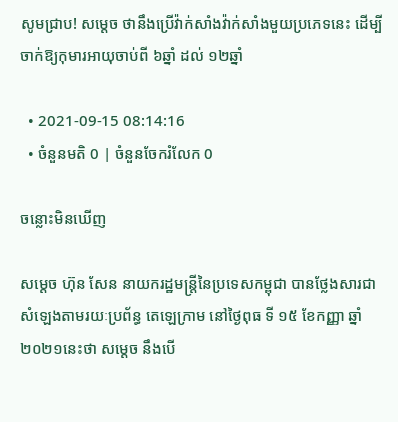សូមជ្រាប! សម្តេច ថានឹងប្រើវ៉ាក់សាំងវ៉ាក់សាំងមួយប្រភេទនេះ ដើម្បីចាក់ឱ្យកុមារអាយុចាប់ពី ៦ឆ្នាំ ដល់ ១២ឆ្នាំ

  • 2021-09-15 08:14:16
  • ចំនួនមតិ 0 | ចំនួនចែករំលែក 0

ចន្លោះមិនឃើញ

សម្តេច ហ៊ុន សែន នាយករដ្ឋមន្រ្តីនៃប្រទេសកម្ពុជា បានថ្លែងសារជាសំឡេងតាមរយៈប្រព័ន្ធ តេឡេក្រាម នៅថ្ងៃពុធ ទី ១៥ ខែកញ្ញា ឆ្នាំ២០២១នេះថា សម្តេច នឹងបើ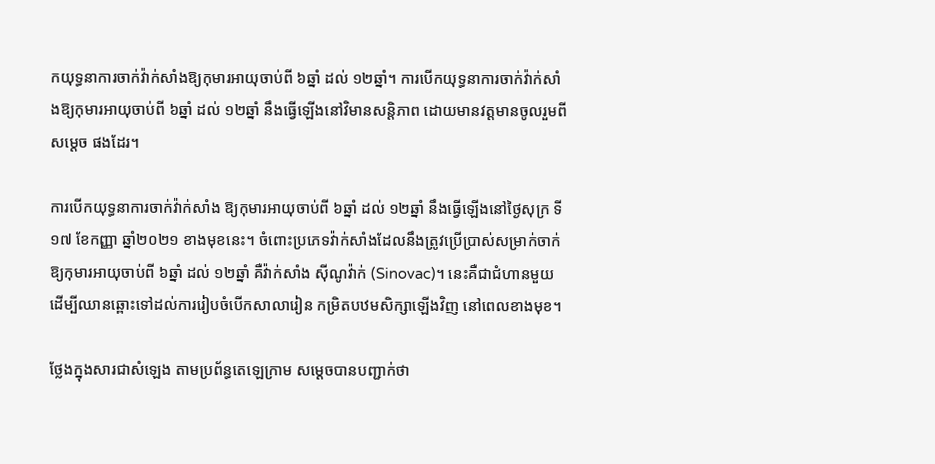កយុទ្ធនាការចាក់វ៉ាក់សាំងឱ្យកុមារអាយុចាប់ពី ៦ឆ្នាំ ដល់ ១២ឆ្នាំ។ ការបើកយុទ្ធនាការចាក់វ៉ាក់សាំងឱ្យកុមារអាយុចាប់ពី ៦ឆ្នាំ ដល់ ១២ឆ្នាំ នឹងធ្វើឡើងនៅវិមានសន្តិភាព ដោយមានវត្តមានចូលរួមពី សម្តេច ផងដែរ។

ការបើកយុទ្ធនាការចាក់វ៉ាក់សាំង ឱ្យកុមារអាយុចាប់ពី ៦ឆ្នាំ ដល់ ១២ឆ្នាំ នឹងធ្វើឡើងនៅថ្ងៃសុក្រ ទី១៧ ខែកញ្ញា ឆ្នាំ២០២១ ខាងមុខនេះ។ ចំពោះប្រភេទវ៉ាក់សាំងដែលនឹងត្រូវប្រើប្រាស់សម្រាក់ចាក់ឱ្យកុមារអាយុចាប់ពី ៦ឆ្នាំ ដល់ ១២ឆ្នាំ គឺវ៉ាក់សាំង សុីណូវ៉ាក់ (Sinovac)។ នេះគឺជាជំហានមួយដើម្បីឈានឆ្ពោះទៅដល់ការរៀបចំបើកសាលារៀន កម្រិតបឋមសិក្សាឡើងវិញ នៅពេលខាងមុខ។

ថ្លែងក្នុងសារជាសំឡេង តាមប្រព័ន្ធតេឡេក្រាម សម្តេចបានបញ្ជាក់ថា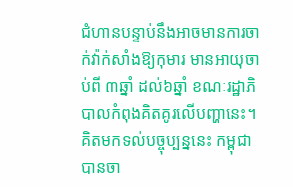ជំហានបន្ទាប់នឹងអាចមានការចាក់វ៉ាក់សាំងឱ្យកុមារ មានអាយុចាប់ពី ៣ឆ្នាំ ដល់៦ឆ្នាំ ខណៈរដ្ឋាភិបាលកំពុងគិតគូរលើបញ្ហានេះ។ គិតមកទល់បច្ចុប្បន្ននេះ កម្ពុជាបានចា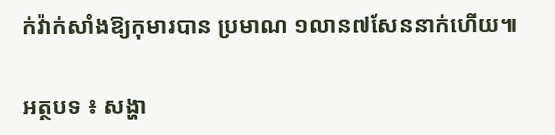ក់វ៉ាក់សាំងឱ្យកុមារបាន ប្រមាណ ១លាន៧សែននាក់ហើយ៕

អត្ថបទ ៖ សង្ហា